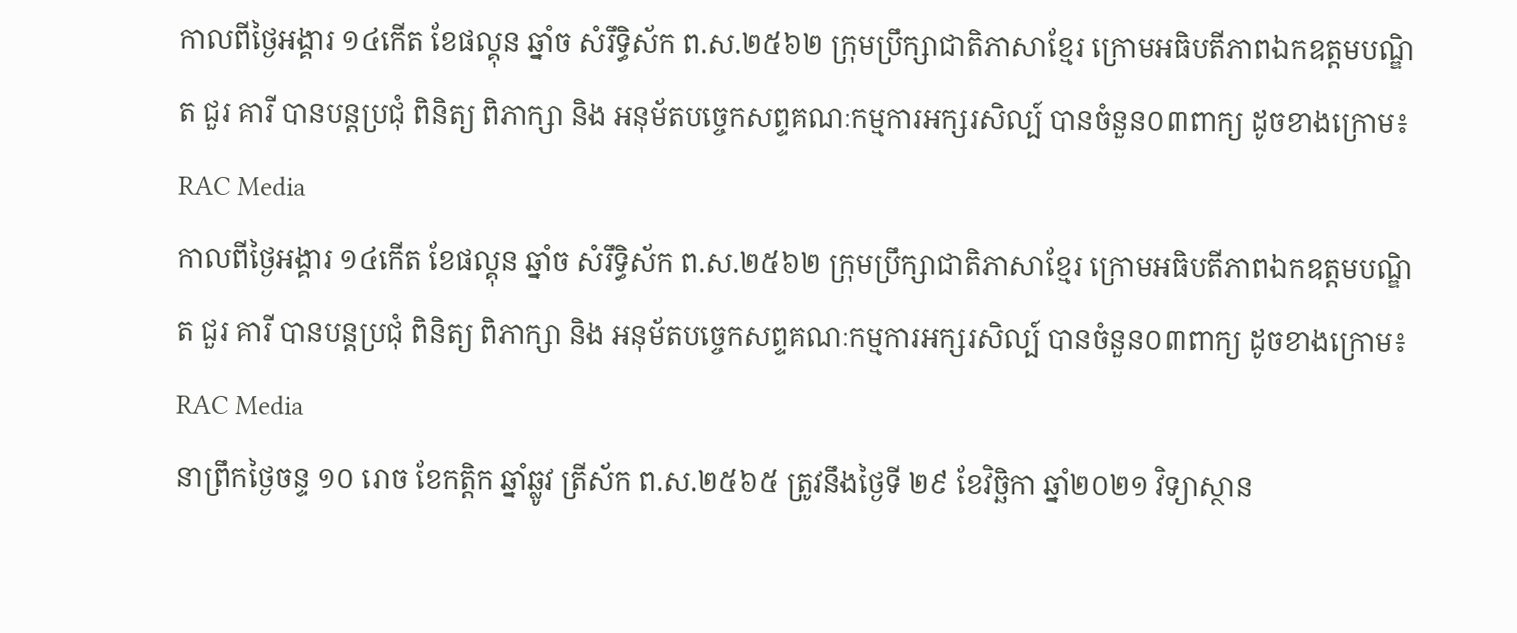កាលពីថ្ងៃអង្គារ ១៤កើត ខែផល្គុន ឆ្នាំច សំរឹទ្ធិស័ក ព.ស.២៥៦២ ក្រុមប្រឹក្សាជាតិភាសាខ្មែរ ក្រោមអធិបតីភាពឯកឧត្តមបណ្ឌិត ជួរ គារី បានបន្តប្រជុំ ពិនិត្យ ពិភាក្សា និង អនុម័តបច្ចេកសព្ទគណៈកម្មការអក្សរសិល្ប៍ បានចំនួន០៣ពាក្យ ដូចខាងក្រោម៖
RAC Media
កាលពីថ្ងៃអង្គារ ១៤កើត ខែផល្គុន ឆ្នាំច សំរឹទ្ធិស័ក ព.ស.២៥៦២ ក្រុមប្រឹក្សាជាតិភាសាខ្មែរ ក្រោមអធិបតីភាពឯកឧត្តមបណ្ឌិត ជួរ គារី បានបន្តប្រជុំ ពិនិត្យ ពិភាក្សា និង អនុម័តបច្ចេកសព្ទគណៈកម្មការអក្សរសិល្ប៍ បានចំនួន០៣ពាក្យ ដូចខាងក្រោម៖
RAC Media
នាព្រឹកថ្ងៃចន្ទ ១០ រោច ខែកត្តិក ឆ្នាំឆ្លូវ ត្រីស័ក ព.ស.២៥៦៥ ត្រូវនឹងថ្ងៃទី ២៩ ខែវិច្ឆិកា ឆ្នាំ២០២១ វិទ្យាស្ថាន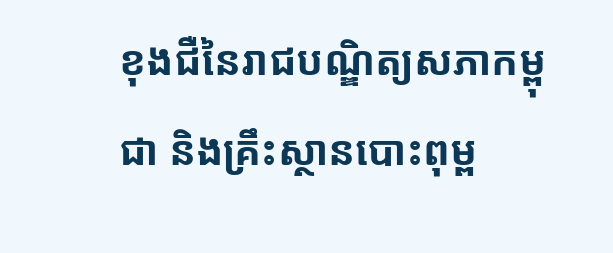ខុងជឺនៃរាជបណ្ឌិត្យសភាកម្ពុជា និងគ្រឹះស្ថានបោះពុម្ព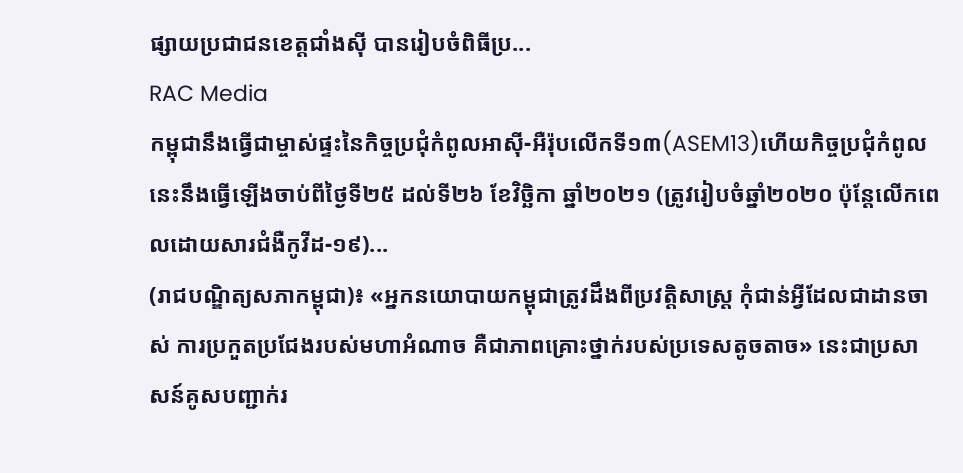ផ្សាយប្រជាជនខេត្តជាំងស៊ី បានរៀបចំពិធីប្រ...
RAC Media
កម្ពុជានឹងធ្វើជាម្ចាស់ផ្ទះនៃកិច្ចប្រជុំកំពូលអាស៊ី-អឺរ៉ុបលើកទី១៣(ASEM13)ហើយកិច្ចប្រជុំកំពូលនេះនឹងធ្វើឡើងចាប់ពីថ្ងៃទី២៥ ដល់ទី២៦ ខែវិច្ឆិកា ឆ្នាំ២០២១ (ត្រូវរៀបចំឆ្នាំ២០២០ ប៉ុន្តែលើកពេលដោយសារជំងឺកូវីដ-១៩)...
(រាជបណ្ឌិត្យសភាកម្ពុជា)៖ «អ្នកនយោបាយកម្ពុជាត្រូវដឹងពីប្រវត្តិសាស្ត្រ កុំជាន់អ្វីដែលជាដានចាស់ ការប្រកួតប្រជែងរបស់មហាអំណាច គឺជាភាពគ្រោះថ្នាក់របស់ប្រទេសតូចតាច» នេះជាប្រសាសន៍គូសបញ្ជាក់រ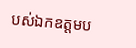បស់ឯកឧត្ដមប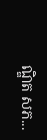ណ្ឌិត សភ...